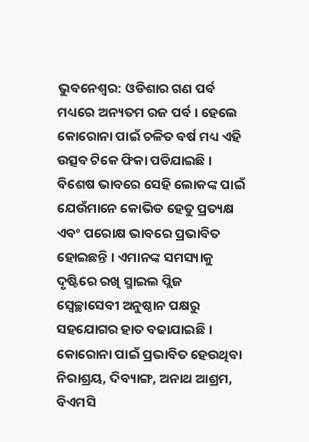ଭୁବନେଶ୍ବର: ଓଡିଶାର ଗଣ ପର୍ବ ମଧ୍ୟରେ ଅନ୍ୟତମ ରଜ ପର୍ବ । ହେଲେ କୋରୋନା ପାଇଁ ଚଳିତ ବର୍ଷ ମଧ୍ୟ ଏହି ଉତ୍ସବ ଟିକେ ଫିକା ପଡିଯାଇଛି । ବିଶେଷ ଭାବରେ ସେହି ଲୋକଙ୍କ ପାଇଁ ଯେଉଁମାନେ କୋଭିଡ ହେତୁ ପ୍ରତ୍ୟକ୍ଷ ଏବଂ ପରୋକ୍ଷ ଭାବରେ ପ୍ରଭାବିତ ହୋଇଛନ୍ତି । ଏମାନଙ୍କ ସମସ୍ୟାକୁ ଦୃଷ୍ଟିରେ ରଖି ସ୍ମାଇଲ ପ୍ଲିଜ ସ୍ବେଚ୍ଛାସେବୀ ଅନୁଷ୍ଠାନ ପକ୍ଷରୁ ସହଯୋଗର ହାତ ବଢାଯାଇଛି ।
କୋରୋନା ପାଇଁ ପ୍ରଭାବିତ ହେଉଥିବା ନିରାଶ୍ରୟ, ଦିବ୍ୟାଙ୍ଗ, ଅନାଥ ଆଶ୍ରମ, ବିଏମସି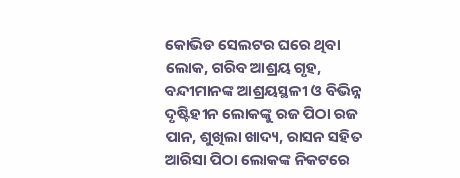କୋଭିଡ ସେଲଟର ଘରେ ଥିବା ଲୋକ, ଗରିବ ଆଶ୍ରୟ ଗୃହ, ବନ୍ଦୀମାନଙ୍କ ଆଶ୍ରୟସ୍ଥଳୀ ଓ ବିଭିନ୍ନ ଦୃଷ୍ଟିହୀନ ଲୋକଙ୍କୁ ରଜ ପିଠା ରଜ ପାନ, ଶୁଖିଲା ଖାଦ୍ୟ, ରାସନ ସହିତ ଆରିସା ପିଠା ଲୋକଙ୍କ ନିକଟରେ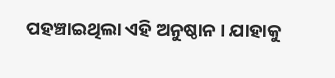ପହଞ୍ଚାଇଥିଲା ଏହି ଅନୁଷ୍ଠାନ । ଯାହାକୁ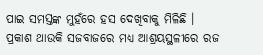ପାଇ ସମସ୍ତଙ୍କ ମୁହଁରେ ହସ ଦେଖିବାକୁ ମିଳିଛି । ପ୍ରକାଶ ଥାଉକି ସଜବାଜରେ ମଧ୍ୟ ଆଶ୍ରୟସ୍ଥଳୀରେ ରଜ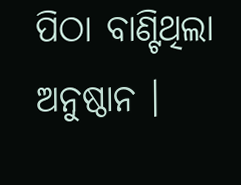ପିଠା ବାଣ୍ଟିଥିଲା ଅନୁଷ୍ଠାନ ।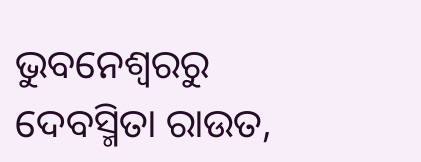ଭୁବନେଶ୍ବରରୁ ଦେବସ୍ମିତା ରାଉତ,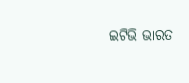ଇଟିଭି ଭାରତ